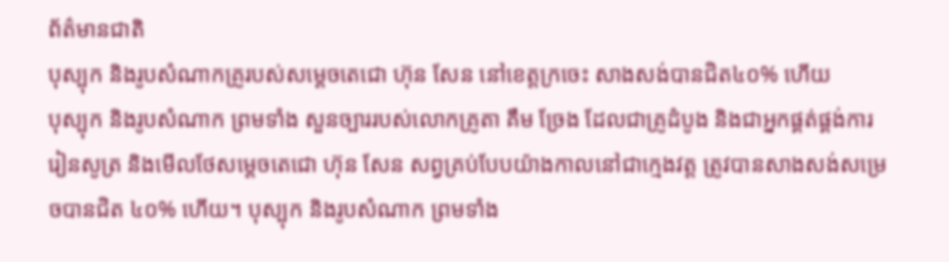ព័ត៌មានជាតិ
បុស្បុក និងរូបសំណាកគ្រូរបស់សម្តេចតេជោ ហ៊ុន សែន នៅខេត្តក្រចេះ សាងសង់បានជិត៤០% ហើយ
បុស្បុក និងរូបសំណាក ព្រមទាំង សួនច្បាររបស់លោកគ្រូតា គឹម ច្រែង ដែលជាគ្រូដំបូង និងជាអ្នកផ្គត់ផ្គង់ការរៀនសូត្រ និងមើលថែសម្តេចតេជោ ហ៊ុន សែន សព្វគ្រប់បែបយ៉ាងកាលនៅជាក្មេងវត្ត ត្រូវបានសាងសង់សម្រេចបានជិត ៤០% ហើយ។ បុស្បុក និងរូបសំណាក ព្រមទាំង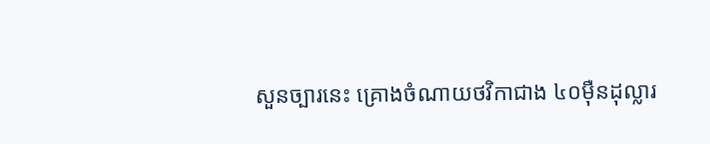សួនច្បារនេះ គ្រោងចំណាយថវិកាជាង ៤០ម៉ឺនដុល្លារ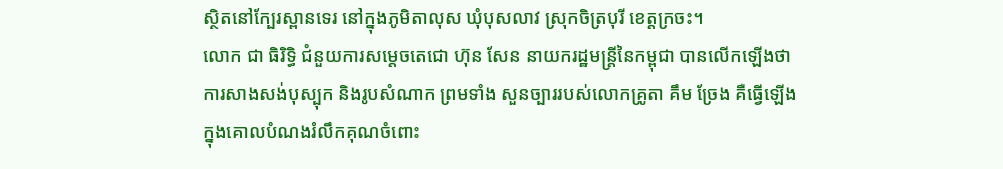ស្ថិតនៅក្បែរស្ពានទេរ នៅក្នុងភូមិតាលុស ឃុំបុសលាវ ស្រុកចិត្របុរី ខេត្តក្រចះ។
លោក ជា ធិរិទ្ធិ ជំនួយការសម្តេចតេជោ ហ៊ុន សែន នាយករដ្ឋមន្រ្តីនៃកម្ពុជា បានលើកឡើងថា ការសាងសង់បុស្បុក និងរូបសំណាក ព្រមទាំង សួនច្បាររបស់លោកគ្រូតា គឹម ច្រែង គឺធ្វើឡើងក្នុងគោលបំណងរំលឹកគុណចំពោះ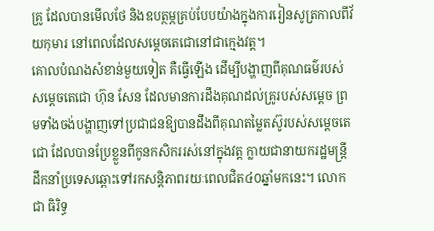គ្រូ ដែលបានមើលថែ និងឧបត្ថម្ភគ្រប់បែបយ៉ាងក្នុងការរៀនសូត្រកាលពីវ័យកុមារ នៅពេលដែលសម្តេចតេជោនៅជាក្មេងវត្ត។
គោលបំណងសំខាន់មួយទៀត គឺធ្វើឡើង ដើម្បីបង្ហាញពីគុណធម៌របស់សម្តេចតេជោ ហ៊ុន សែន ដែលមានការដឹងគុណដល់គ្រូរបស់សម្តេច ព្រមទាំងចង់បង្ហាញទៅប្រជាជនឱ្យបានដឹងពីគុណតម្លៃតស៊ូរបស់សម្តេចតេជោ ដែលបានប្រែខ្លួនពីកូនកសិកររស់នៅក្នុងវត្ត ក្លាយជានាយករដ្ឋមន្ត្រី ដឹកនាំប្រទេសឆ្ពោះទៅរកសន្តិភាពរយៈពេលជិត៤០ឆ្នាំមកនេះ។ លោក ជា ធិរិទ្ធ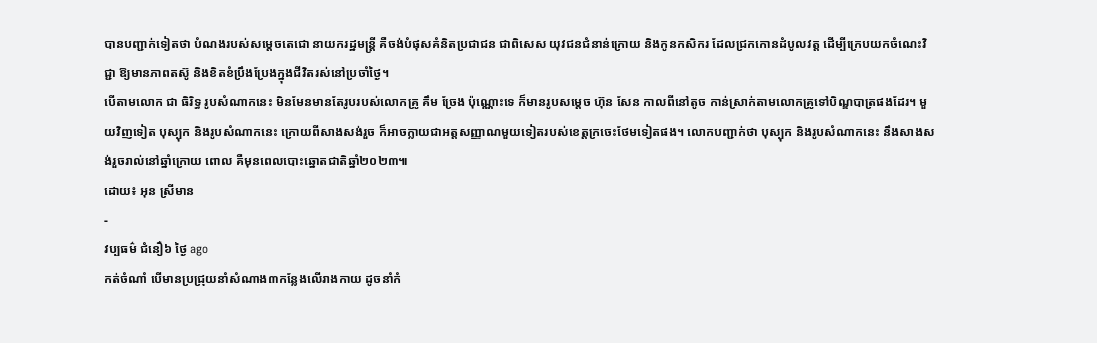បានបញ្ជាក់ទៀតថា បំណងរបស់សម្តេចតេជោ នាយករដ្ឋមន្រ្តី គឺចង់បំផុសគំនិតប្រជាជន ជាពិសេស យុវជនជំនាន់ក្រោយ និងកូនកសិករ ដែលជ្រកកោនដំបូលវត្ត ដើម្បីក្រេបយកចំណេះវិជ្ជា ឱ្យមានភាពតស៊ូ និងខិតខំប្រឹងប្រែងក្នុងជីវិតរស់នៅប្រចាំថ្ងៃ។
បើតាមលោក ជា ធិរិទ្ធ រូបសំណាកនេះ មិនមែនមានតែរូបរបស់លោកគ្រូ គឹម ច្រែង ប៉ុណ្ណោះទេ ក៏មានរូបសម្តេច ហ៊ុន សែន កាលពីនៅតូច កាន់ស្រាក់តាមលោកគ្រូទៅបិណ្ឌបាត្រផងដែរ។ មួយវិញទៀត បុស្បុក និងរូបសំណាកនេះ ក្រោយពីសាងសង់រួច ក៏អាចក្លាយជាអត្តសញ្ញាណមួយទៀតរបស់ខេត្តក្រចេះថែមទៀតផង។ លោកបញ្ជាក់ថា បុស្បុក និងរូបសំណាកនេះ នឹងសាងសង់រួចរាល់នៅឆ្នាំក្រោយ ពោល គឺមុនពេលបោះឆ្នោតជាតិឆ្នាំ២០២៣៕
ដោយ៖ អុន ស្រីមាន
-
វប្បធម៌ ជំនឿ៦ ថ្ងៃ ago
កត់ចំណាំ បើមានប្រជ្រុយនាំសំណាង៣កន្លែងលើរាងកាយ ដូចនាំកំ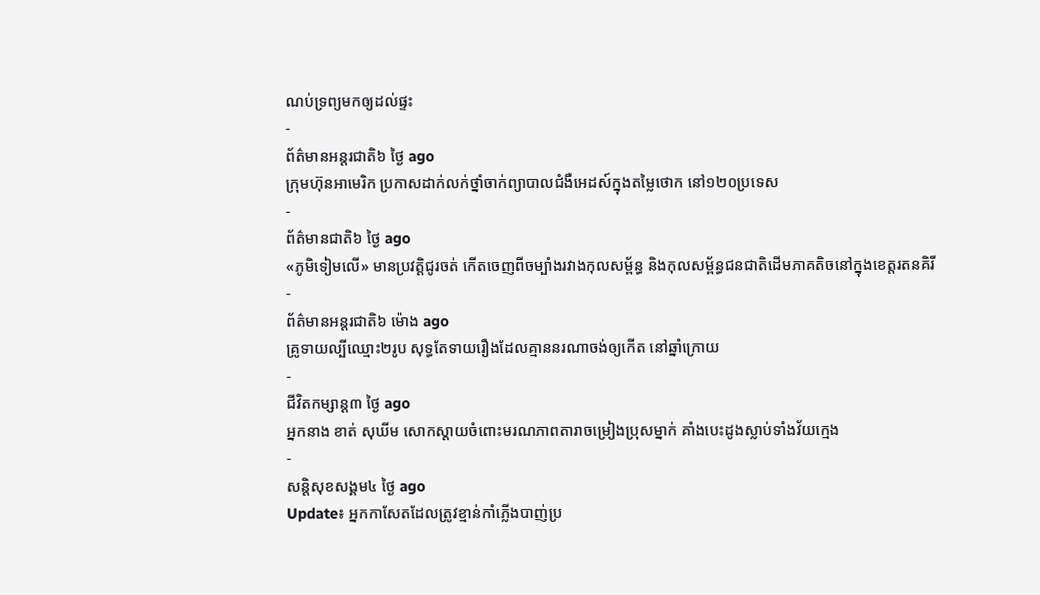ណប់ទ្រព្យមកឲ្យដល់ផ្ទះ
-
ព័ត៌មានអន្ដរជាតិ៦ ថ្ងៃ ago
ក្រុមហ៊ុនអាមេរិក ប្រកាសដាក់លក់ថ្នាំចាក់ព្យាបាលជំងឺអេដស៍ក្នុងតម្លៃថោក នៅ១២០ប្រទេស
-
ព័ត៌មានជាតិ៦ ថ្ងៃ ago
«ភូមិទៀមលើ» មានប្រវត្តិជូរចត់ កើតចេញពីចម្បាំងរវាងកុលសម្ព័ន្ធ និងកុលសម្ព័ន្ធជនជាតិដើមភាគតិចនៅក្នុងខេត្តរតនគិរី
-
ព័ត៌មានអន្ដរជាតិ៦ ម៉ោង ago
គ្រូទាយល្បីឈ្មោះ២រូប សុទ្ធតែទាយរឿងដែលគ្មាននរណាចង់ឲ្យកើត នៅឆ្នាំក្រោយ
-
ជីវិតកម្សាន្ដ៣ ថ្ងៃ ago
អ្នកនាង ខាត់ សុឃីម សោកស្តាយចំពោះមរណភាពតារាចម្រៀងប្រុសម្នាក់ គាំងបេះដូងស្លាប់ទាំងវ័យក្មេង
-
សន្តិសុខសង្គម៤ ថ្ងៃ ago
Update៖ អ្នកកាសែតដែលត្រូវខ្មាន់កាំភ្លើងបាញ់ប្រ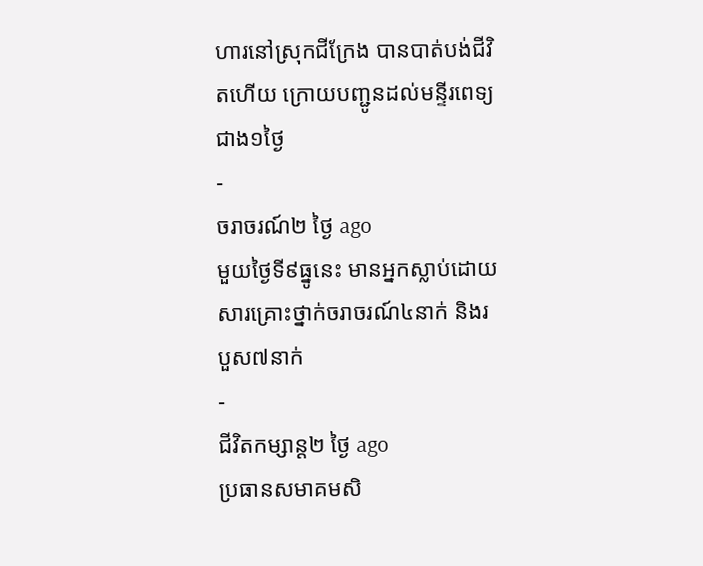ហារនៅស្រុកជីក្រែង បានបាត់បង់ជីវិតហើយ ក្រោយបញ្ជូនដល់មន្ទីរពេទ្យជាង១ថ្ងៃ
-
ចរាចរណ៍២ ថ្ងៃ ago
មួយថ្ងៃទី៩ធ្នូនេះ មានអ្នកស្លាប់ដោយសារគ្រោះថ្នាក់ចរាចរណ៍៤នាក់ និងរបួស៧នាក់
-
ជីវិតកម្សាន្ដ២ ថ្ងៃ ago
ប្រធានសមាគមសិ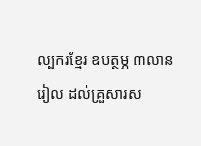ល្បករខ្មែរ ឧបត្ថម្ភ ៣លានរៀល ដល់គ្រួសារស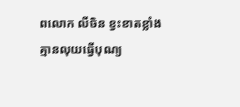ពលោក លីចិន ខ្វះខាតខ្លាំងគ្មានលុយធ្វើបុណ្យ